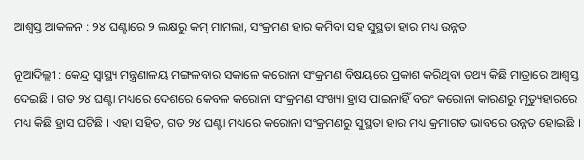ଆଶ୍ୱସ୍ତ ଆକଳନ : ୨୪ ଘଣ୍ଟାରେ ୨ ଲକ୍ଷରୁ କମ୍ ମାମଲା, ସଂକ୍ରମଣ ହାର କମିବା ସହ ସୁସ୍ଥତା ହାର ମଧ୍ୟ ଉନ୍ନତ

ନୂଆଦିଲ୍ଲୀ : କେନ୍ଦ୍ର ସ୍ୱାସ୍ଥ୍ୟ ମନ୍ତ୍ରଣାଳୟ ମଙ୍ଗଳବାର ସକାଳେ କରୋନା ସଂକ୍ରମଣ ବିଷୟରେ ପ୍ରକାଶ କରିଥିବା ତଥ୍ୟ କିଛି ମାତ୍ରାରେ ଆଶ୍ୱସ୍ତ ଦେଇଛି । ଗତ ୨୪ ଘଣ୍ଟା ମଧ୍ୟରେ ଦେଶରେ କେବଳ କରୋନା ସଂକ୍ରମଣ ସଂଖ୍ୟା ହ୍ରାସ ପାଇନାହିଁ ବରଂ କରୋନା କାରଣରୁ ମୃତ୍ୟୁହାରରେ ମଧ୍ୟ କିଛି ହ୍ରାସ ଘଟିଛି । ଏହା ସହିତ, ଗତ ୨୪ ଘଣ୍ଟା ମଧ୍ୟରେ କରୋନା ସଂକ୍ରମଣରୁ ସୁସ୍ଥତା ହାର ମଧ୍ୟ କ୍ରମାଗତ ଭାବରେ ଉନ୍ନତ ହୋଇଛି ।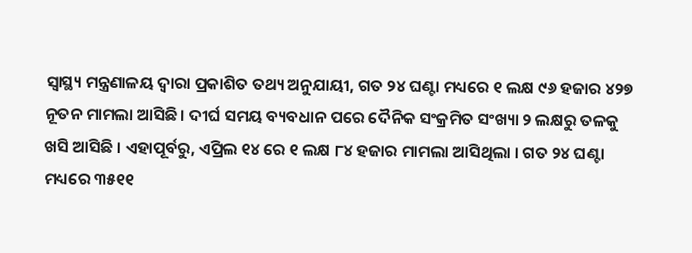ସ୍ୱାସ୍ଥ୍ୟ ମନ୍ତ୍ରଣାଳୟ ଦ୍ୱାରା ପ୍ରକାଶିତ ତଥ୍ୟ ଅନୁଯାୟୀ, ଗତ ୨୪ ଘଣ୍ଟା ମଧ୍ୟରେ ୧ ଲକ୍ଷ ୯୬ ହଜାର ୪୨୭ ନୂତନ ମାମଲା ଆସିଛି । ଦୀର୍ଘ ସମୟ ବ୍ୟବଧାନ ପରେ ଦୈନିକ ସଂକ୍ରମିତ ସଂଖ୍ୟା ୨ ଲକ୍ଷରୁ ତଳକୁ ଖସି ଆସିଛି । ଏହାପୂର୍ବରୁ, ଏପ୍ରିଲ ୧୪ ରେ ୧ ଲକ୍ଷ ୮୪ ହଜାର ମାମଲା ଆସିଥିଲା । ଗତ ୨୪ ଘଣ୍ଟା ମଧ୍ୟରେ ୩୫୧୧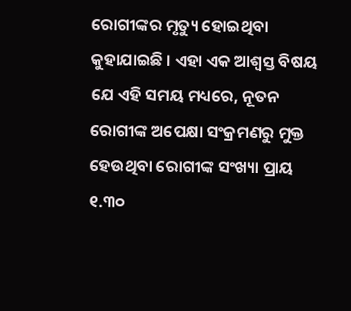ରୋଗୀଙ୍କର ମୃତ୍ୟୁ ହୋଇଥିବା କୁହାଯାଇଛି । ଏହା ଏକ ଆଶ୍ୱସ୍ତ ବିଷୟ ଯେ ଏହି ସମୟ ମଧ୍ୟରେ, ନୂତନ ରୋଗୀଙ୍କ ଅପେକ୍ଷା ସଂକ୍ରମଣରୁ ମୁକ୍ତ ହେଉଥିବା ରୋଗୀଙ୍କ ସଂଖ୍ୟା ପ୍ରାୟ ୧.୩୦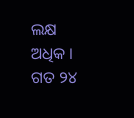ଲକ୍ଷ ଅଧିକ । ଗତ ୨୪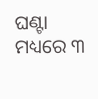ଘଣ୍ଟା ମଧ୍ୟରେ ୩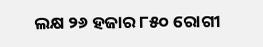ଲକ୍ଷ ୨୬ ହଜାର ୮୫୦ ରୋଗୀ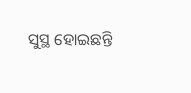ସୁସ୍ଥ ହୋଇଛନ୍ତି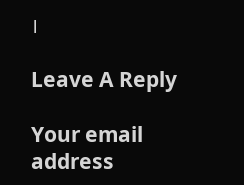।

Leave A Reply

Your email address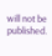will not be published.